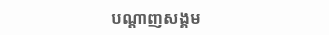បណ្តាញសង្គម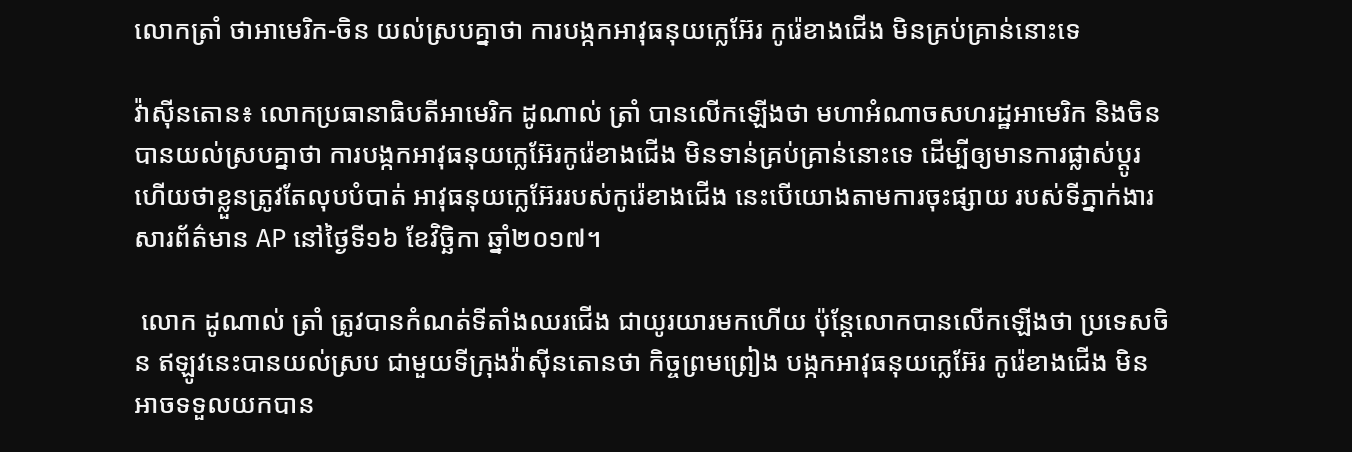លោកត្រាំ ថាអាមេរិក-ចិន យល់ស្របគ្នាថា ការបង្កកអាវុធនុយក្លេអ៊ែរ កូរ៉េខាងជើង មិនគ្រប់គ្រាន់នោះទេ

វ៉ាស៊ីនតោន៖ លោកប្រធានាធិបតីអាមេរិក ដូណាល់ ត្រាំ បានលើកឡើងថា មហាអំណាចសហរដ្ឋអាមេរិក និងចិន បានយល់ស្របគ្នាថា ការបង្កកអាវុធនុយក្លេអ៊ែរកូរ៉េខាងជើង មិនទាន់គ្រប់គ្រាន់នោះទេ ដើម្បីឲ្យមានការផ្លាស់ប្តូរ ហើយថាខ្លួនត្រូវតែលុបបំបាត់ អាវុធនុយក្លេអ៊ែររបស់កូរ៉េខាងជើង នេះបើយោងតាមការចុះផ្សាយ របស់ទីភ្នាក់ងារសារព័ត៌មាន AP នៅថ្ងៃទី១៦ ខែវិច្ឆិកា ឆ្នាំ២០១៧។

 លោក ដូណាល់ ត្រាំ ត្រូវបានកំណត់ទីតាំងឈរជើង ជាយូរយារមកហើយ ប៉ុន្តែលោកបានលើកឡើងថា ប្រទេសចិន ឥឡូវនេះបានយល់ស្រប ជាមួយទីក្រុងវ៉ាស៊ីនតោនថា កិច្ចព្រមព្រៀង បង្កកអាវុធនុយក្លេអ៊ែរ កូរ៉េខាងជើង មិនអាចទទួលយកបាន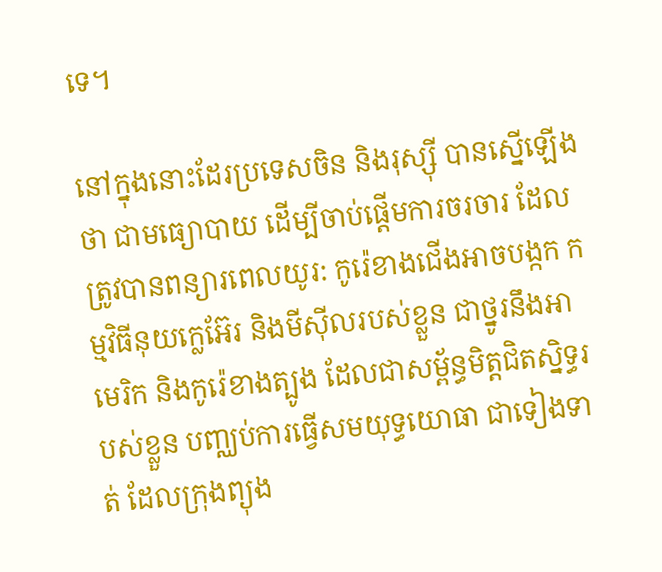ទេ។

នៅក្នុងនោះដែរប្រទេសចិន និងរុស្ស៊ី បានស្នើឡើងថា ជាមធ្យោបាយ ដើម្បីចាប់ផ្តើមការចរចារ ដែលត្រូវបានពន្យារពេលយូរ: កូរ៉េខាងជើងអាចបង្កក កម្មវិធីនុយក្លេអ៊ែរ និងមីស៊ីលរបស់ខ្លួន ជាថ្នូរនឹងអាមេរិក និងកូរ៉េខាងត្បូង ដែលជាសម្ព័ន្ធមិត្តជិតស្និទ្ធរបស់ខ្លួន បញ្ឈប់ការធ្វើសមយុទ្ធយោធា ជាទៀងទាត់ ដែលក្រុងព្យុង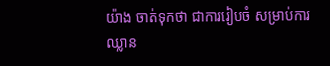យ៉ាង ចាត់ទុកថា ជាការរៀបចំ សម្រាប់ការឈ្លាន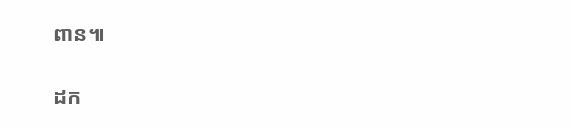ពាន៕

ដក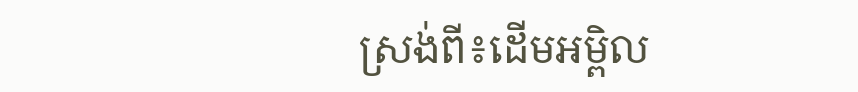ស្រង់ពី៖ដើមអម្ពិល